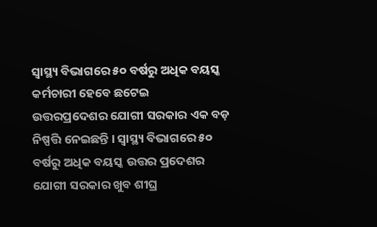ସ୍ୱାସ୍ଥ୍ୟ ବିଭାଗରେ ୫୦ ବର୍ଷରୁ ଅଧିକ ବୟସ୍କ କର୍ମଚାରୀ ହେବେ ଛଟେଇ
ଉତ୍ତରପ୍ରଦେଶର ଯୋଗୀ ସରକାର ଏକ ବଡ଼ ନିଷ୍ପତ୍ତି ନେଇଛନ୍ତି । ସ୍ୱାସ୍ଥ୍ୟ ବିଭାଗରେ ୫୦ ବର୍ଷରୁ ଅଧିକ ବୟସ୍କ ଉତ୍ତର ପ୍ରଦେଶର ଯୋଗୀ ସରକାର ଖୁବ ଶୀଘ୍ର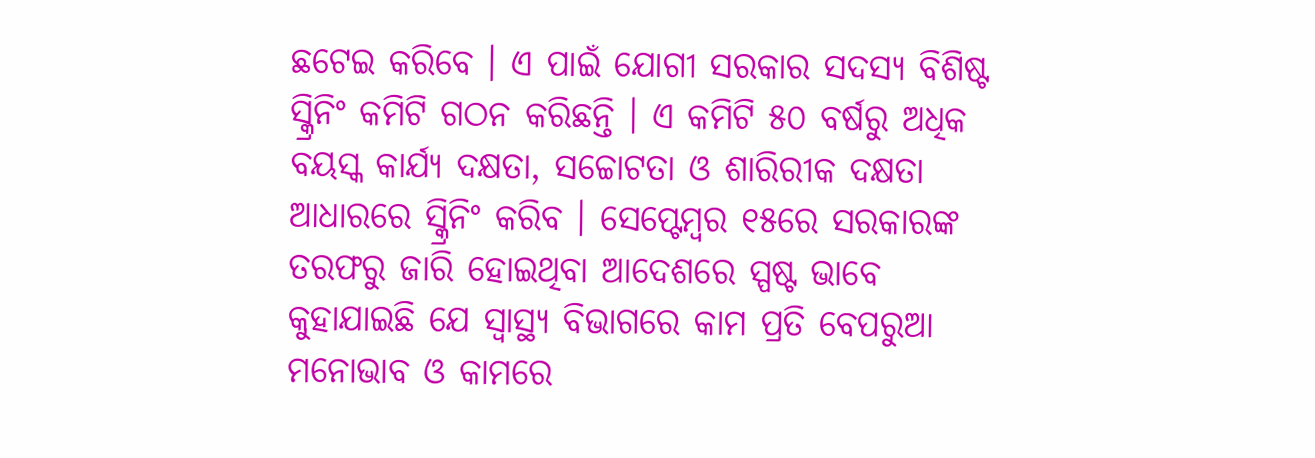ଛଟେଇ କରିବେ । ଏ ପାଇଁ ଯୋଗୀ ସରକାର ସଦସ୍ୟ ବିଶିଷ୍ଟ ସ୍କ୍ରିନିଂ କମିଟି ଗଠନ କରିଛନ୍ତି । ଏ କମିଟି ୫୦ ବର୍ଷରୁ ଅଧିକ ବୟସ୍କ କାର୍ଯ୍ୟ ଦକ୍ଷତା, ସଚ୍ଚୋଟତା ଓ ଶାରିରୀକ ଦକ୍ଷତା ଆଧାରରେ ସ୍କ୍ରିନିଂ କରିବ । ସେପ୍ଟେମ୍ବର ୧୫ରେ ସରକାରଙ୍କ ତରଫରୁ ଜାରି ହୋଇଥିବା ଆଦେଶରେ ସ୍ପଷ୍ଟ ଭାବେ କୁହାଯାଇଛି ଯେ ସ୍ୱାସ୍ଥ୍ୟ ବିଭାଗରେ କାମ ପ୍ରତି ବେପରୁଆ ମନୋଭାବ ଓ କାମରେ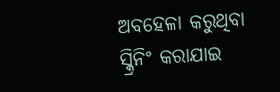ଅବହେଳା କରୁଥିବା ସ୍କ୍ରିନିଂ କରାଯାଇ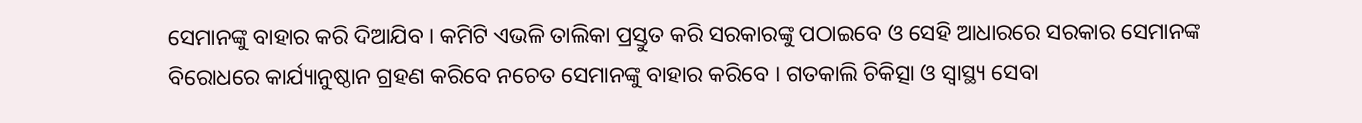ସେମାନଙ୍କୁ ବାହାର କରି ଦିଆଯିବ । କମିଟି ଏଭଳି ତାଲିକା ପ୍ରସ୍ତୁତ କରି ସରକାରଙ୍କୁ ପଠାଇବେ ଓ ସେହି ଆଧାରରେ ସରକାର ସେମାନଙ୍କ ବିରୋଧରେ କାର୍ଯ୍ୟାନୁଷ୍ଠାନ ଗ୍ରହଣ କରିବେ ନଚେତ ସେମାନଙ୍କୁ ବାହାର କରିବେ । ଗତକାଲି ଚିକିତ୍ସା ଓ ସ୍ୱାସ୍ଥ୍ୟ ସେବା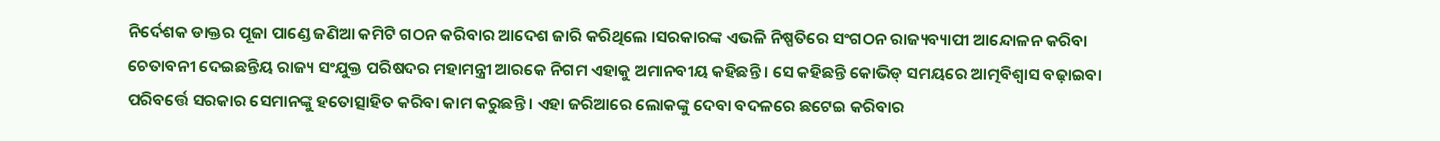ନିର୍ଦେଶକ ଡାକ୍ତର ପୂଜା ପାଣ୍ଡେ ଜଣିଆ କମିଟି ଗଠନ କରିବାର ଆଦେଶ ଜାରି କରିଥିଲେ ।ସରକାରଙ୍କ ଏଭଳି ନିଷ୍ପତିରେ ସଂଗଠନ ରାଜ୍ୟବ୍ୟାପୀ ଆନ୍ଦୋଳନ କରିବା ଚେତାବନୀ ଦେଇଛନ୍ତିୟ ରାଜ୍ୟ ସଂଯୁକ୍ତ ପରିଷଦର ମହାମନ୍ତ୍ରୀ ଆରକେ ନିଗମ ଏହାକୁ ଅମାନବୀୟ କହିଛନ୍ତି । ସେ କହିଛନ୍ତି କୋଭିଡ୍ ସମୟରେ ଆତ୍ମବିଶ୍ୱାସ ବଢ଼ାଇବା ପରିବର୍ତ୍ତେ ସରକାର ସେମାନଙ୍କୁ ହତୋତ୍ସାହିତ କରିବା କାମ କରୁଛନ୍ତି । ଏହା ଜରିଆରେ ଲୋକଙ୍କୁ ଦେବା ବଦଳରେ ଛଟେଇ କରିବାର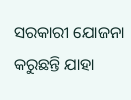ସରକାରୀ ଯୋଜନା କରୁଛନ୍ତି ଯାହା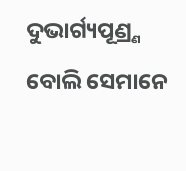ଦୁଭାର୍ଗ୍ୟପୂଣ୍ର୍ଣ ବୋଲି ସେମାନେ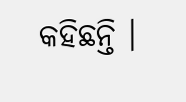କହିଛନ୍ତି ।